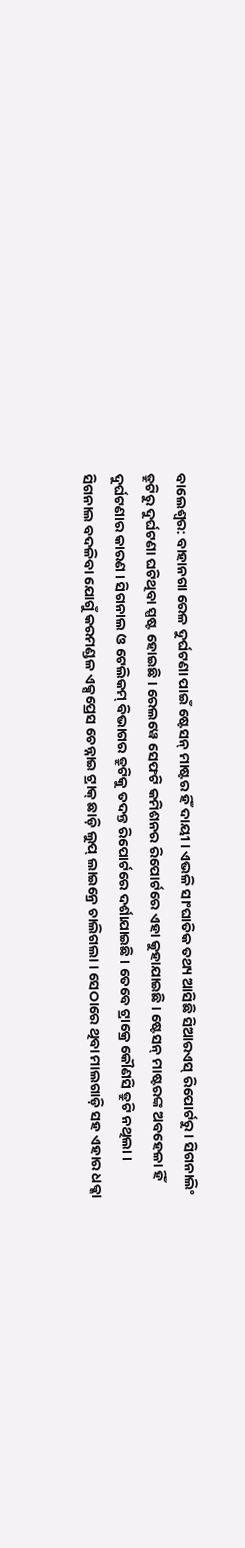ବାଲେଶ୍ବର: ବାହାନଗା ରେଳ ଦୁର୍ଘଟଣା ପାଇଁ ଷ୍ଟେସନ୍ ମାଷ୍ଟର ହିଁ ଦାୟୀ । ଏଭଳି ସାଂଘାତିକ ତଥ୍ୟ ଆସିଛି ସିଆରଏସ୍ ରିପୋର୍ଟରୁ । ସିଗନାଲିଂ ତ୍ରୁଟିରୁ ଦୁର୍ଘଟଣା ଘଟିଥିବା ସ୍ପଷ୍ଟ ହୋଇଛି । ରେଲୱେ ସେଫଟି କମିଶନର ରିପୋର୍ଟରେ ଏହା କୁହାଯାଇଛି । ଷ୍ଟେସନ୍ ମାଷ୍ଟରଙ୍କ ଅବହେଳା ହିଁ ଦୁର୍ଘଟଣାର କାରଣ । ସିଗନାଲ ଓ ଟେଲିକମ୍ ବିଭାଗର ତ୍ରୁଟିକୁ ତଦନ୍ତ ରିପୋର୍ଟରେ ଦର୍ଶାଯାଇଛି । ତେବେ ଟ୍ରାକ୍ରେ କୌଣସି ତ୍ରୁଟି ନଥିଲା । ସିଗନାଲ ବଦଳିବା ଯୋଗୁଁ କରମଣ୍ଡଳ ଏକ୍ସପ୍ରେସ ଚେନ୍ନାଇ ଟ୍ରାକ୍ ଛାଡ଼ି ଲୁପ୍ ଲାଇନ୍ରେ ଚାଲିଗଲା । ସେଠାରେ ଥିବା ମାଲଗାଡ଼ି ସହ ଏହାର ଧକ୍କା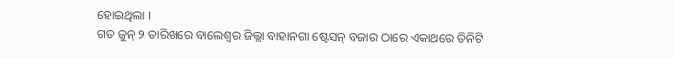ହୋଇଥିଲା ।
ଗତ ଜୁନ୍ ୨ ତାରିଖରେ ବାଲେଶ୍ୱର ଜିଲ୍ଲା ବାହାନଗା ଷ୍ଟେସନ୍ ବଜାର ଠାରେ ଏକାଥରେ ତିନିଟି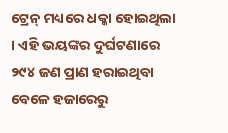ଟ୍ରେନ୍ ମଧ୍ୟରେ ଧକ୍କା ହୋଇଥିଲା । ଏହି ଭୟଙ୍କର ଦୁର୍ଘଟଣାରେ ୨୯୪ ଜଣ ପ୍ରାଣ ହରାଇଥିବା ବେଳେ ହଜାରେରୁ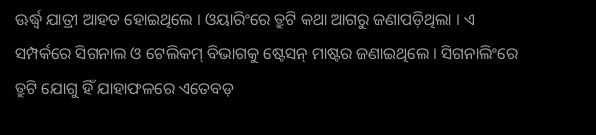ଊର୍ଦ୍ଧ୍ୱ ଯାତ୍ରୀ ଆହତ ହୋଇଥିଲେ । ଓୟାରିଂରେ ତ୍ରୁଟି କଥା ଆଗରୁ ଜଣାପଡ଼ିଥିଲା । ଏ ସମ୍ପର୍କରେ ସିଗନାଲ ଓ ଟେଲିକମ୍ ବିଭାଗକୁ ଷ୍ଟେସନ୍ ମାଷ୍ଟର ଜଣାଇଥିଲେ । ସିଗନାଲିଂରେ ତ୍ରୁଟି ଯୋଗୁ ହିଁ ଯାହାଫଳରେ ଏତେବଡ଼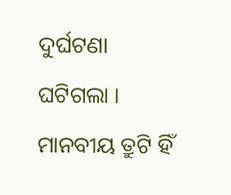ଦୁର୍ଘଟଣା ଘଟିଗଲା । ମାନବୀୟ ତ୍ରୁଟି ହିଁ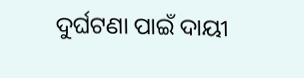ଦୁର୍ଘଟଣା ପାଇଁ ଦାୟୀ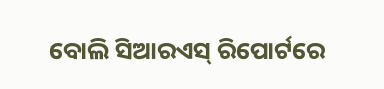ବୋଲି ସିଆରଏସ୍ ରିପୋର୍ଟରେ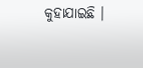କୁହାଯାଇଛି ।